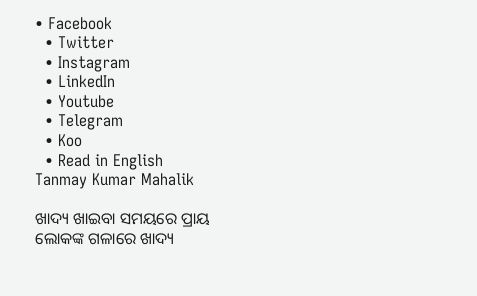• Facebook
  • Twitter
  • Instagram
  • LinkedIn
  • Youtube
  • Telegram
  • Koo
  • Read in English
Tanmay Kumar Mahalik

ଖାଦ୍ୟ ଖାଇବା ସମୟରେ ପ୍ରାୟ ଲୋକଙ୍କ ଗଳାରେ ଖାଦ୍ୟ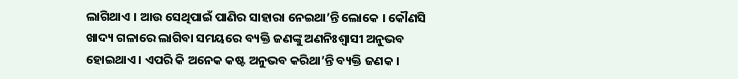ଲାଗିଥାଏ । ଆଉ ସେଥିପାଇଁ ପାଣିର ସାହାରା ନେଇଥା’ନ୍ତି ଲୋକେ । କୌଣସି ଖାଦ୍ୟ ଗଳାରେ ଲାଗିବା ସମୟରେ ବ୍ୟକ୍ତି ଜଣଙ୍କୁ ଅଣନିଃଶ୍ୱାସୀ ଅନୁଭବ ହୋଇଥାଏ । ଏପରି କି ଅନେକ କଷ୍ଟ ଅନୁଭବ କରିଥା’ନ୍ତି ବ୍ୟକ୍ତି ଜଣକ ।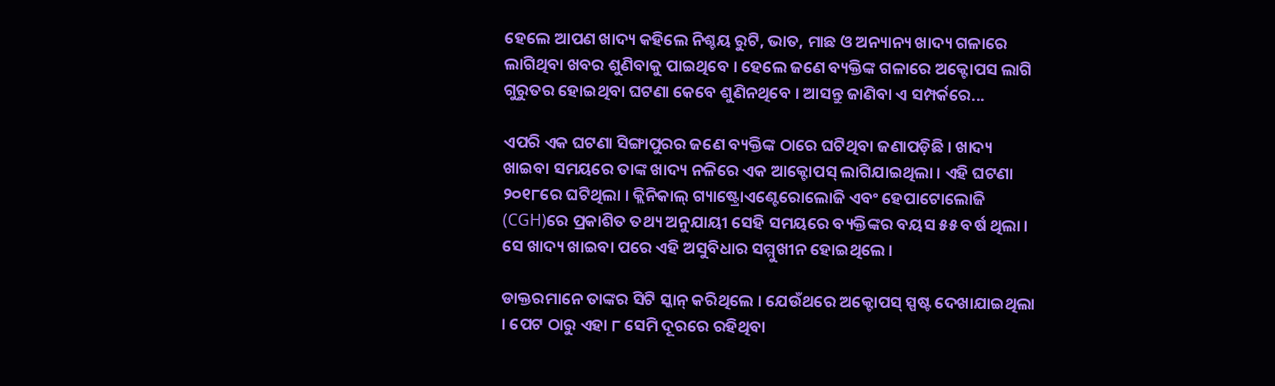ହେଲେ ଆପଣ ଖାଦ୍ୟ କହିଲେ ନିଶ୍ଚୟ ରୁଟି, ଭାତ, ମାଛ ଓ ଅନ୍ୟାନ୍ୟ ଖାଦ୍ୟ ଗଳାରେ ଲାଗିଥିବା ଖବର ଶୁଣିବାକୁ ପାଇଥିବେ । ହେଲେ ଜଣେ ବ୍ୟକ୍ତିଙ୍କ ଗଳାରେ ଅକ୍ଟୋପସ ଲାଗି ଗୁରୁତର ହୋଇଥିବା ଘଟଣା କେବେ ଶୁଣିନଥିବେ । ଆସନ୍ତୁ ଜାଣିବା ଏ ସମ୍ପର୍କରେ...

ଏପରି ଏକ ଘଟଣା ସିଙ୍ଗାପୁରର ଜଣେ ବ୍ୟକ୍ତିଙ୍କ ଠାରେ ଘଟିଥିବା ଜଣାପଡ଼ିଛି । ଖାଦ୍ୟ ଖାଇବା ସମୟରେ ତାଙ୍କ ଖାଦ୍ୟ ନଳିରେ ଏକ ଆକ୍ଟୋପସ୍‌ ଲାଗିଯାଇଥିଲା । ଏହି ଘଟଣା ୨୦୧୮ରେ ଘଟିଥିଲା । କ୍ଲିନିକାଲ୍ ଗ୍ୟାଷ୍ଟ୍ରୋଏଣ୍ଟେରୋଲୋଜି ଏବଂ ହେପାଟୋଲୋଜି (CGH)ରେ ପ୍ରକାଶିତ ତଥ୍ୟ ଅନୁଯାୟୀ ସେହି ସମୟରେ ବ୍ୟକ୍ତିଙ୍କର ବୟସ ୫୫ ବର୍ଷ ଥିଲା । ସେ ଖାଦ୍ୟ ଖାଇବା ପରେ ଏହି ଅସୁବିଧାର ସମ୍ମୁଖୀନ ହୋଇଥିଲେ ।

ଡାକ୍ତରମାନେ ତାଙ୍କର ସିଟି ସ୍କାନ୍ କରିଥିଲେ । ଯେଉଁଥରେ ଅକ୍ଟୋପସ୍‌ ସ୍ପଷ୍ଟ ଦେଖାଯାଇଥିଲା । ପେଟ ଠାରୁ ଏହା ୮ ସେମି ଦୂରରେ ରହିଥିବା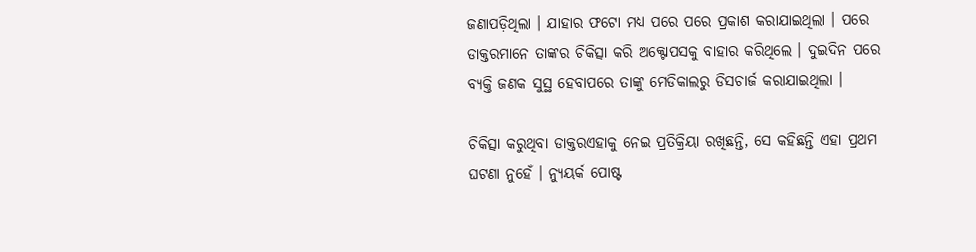ଜଣାପଡ଼ିଥିଲା । ଯାହାର ଫଟୋ ମଧ୍ୟ ପରେ ପରେ ପ୍ରକାଶ କରାଯାଇଥିଲା । ପରେ ଡାକ୍ତରମାନେ ତାଙ୍କର ଚିକିତ୍ସା କରି ଅକ୍ଟୋପସକୁ ବାହାର କରିଥିଲେ । ଦୁଇଦିନ ପରେ ବ୍ୟକ୍ତି ଜଣକ ସୁସ୍ଥ ହେବାପରେ ତାଙ୍କୁ ମେଡିକାଲରୁ ଡିସଚାର୍ଜ କରାଯାଇଥିଲା ।

ଚିକିତ୍ସା କରୁଥିବା ଡାକ୍ତରଏହାକୁ ନେଇ ପ୍ରତିକ୍ରିୟା ରଖିଛନ୍ତି, ସେ କହିଛନ୍ତି ଏହା ପ୍ରଥମ ଘଟଣା ନୁହେଁ । ନ୍ୟୁୟର୍କ ପୋଷ୍ଟ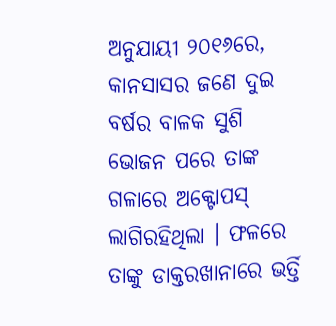ଅନୁଯାୟୀ ୨୦୧୬ରେ, କାନସାସର ଜଣେ ଦୁଇ ବର୍ଷର ବାଳକ ସୁଶି ଭୋଜନ ପରେ ତାଙ୍କ ଗଳାରେ ଅକ୍ଟୋପସ୍‌ ଲାଗିରହିଥିଲା । ଫଳରେ ତାଙ୍କୁ ଡାକ୍ତରଖାନାରେ ଭର୍ତ୍ତି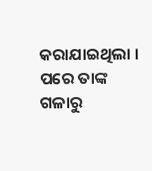କରାଯାଇଥିଲା । ପରେ ତାଙ୍କ ଗଳାରୁ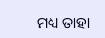ମଧ୍ୟ ତାହା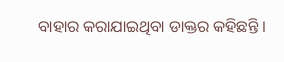ବାହାର କରାଯାଇଥିବା ଡାକ୍ତର କହିଛନ୍ତି ।